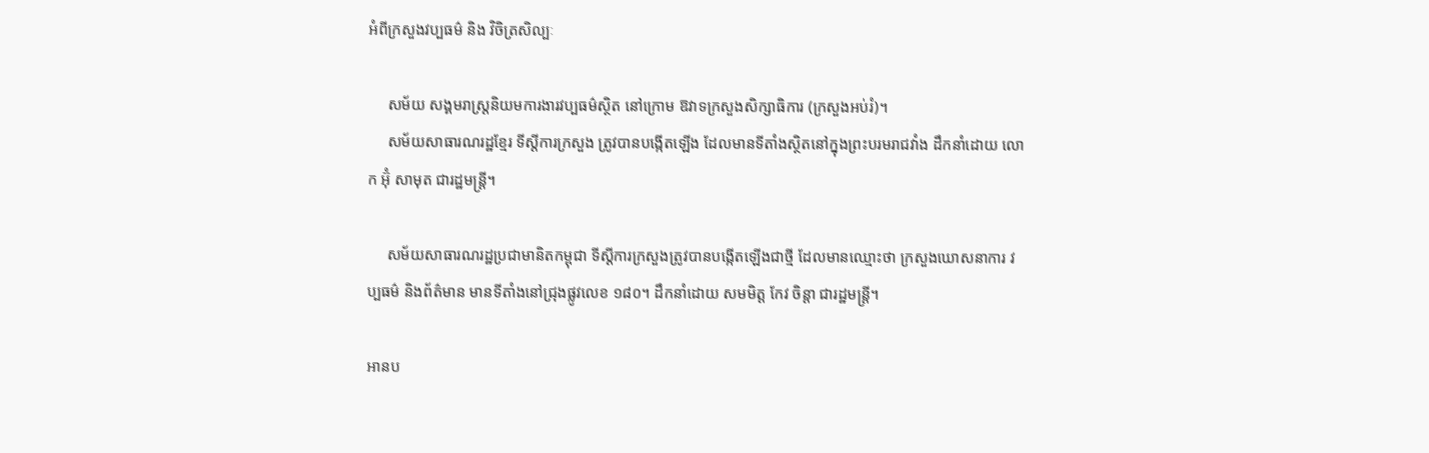អំពីក្រសួងវប្បធម៌ និង វិចិត្រសិល្បៈ

     សម័យ សង្គមរាស្ត្រនិយមការងារវប្បធម៌ស្ថិត នៅក្រោម ឱវាទក្រសួងសិក្សាធិការ (ក្រសួងអប់រំ)។
     សម័យសាធារណរដ្ឋខ្មែរ ទីស្ដីការក្រសួង ត្រូវបានបង្កើតឡើង ដែលមានទីតាំងស្ថិតនៅក្នុងព្រះបរមរាជវាំង ដឹកនាំដោយ លោក អ៊ុំ សាមុត ជារដ្ឋមន្ត្រី។

     សម័យសាធារណរដ្ឋប្រជាមានិតកម្ពុជា ទីស្ដីការក្រសួងត្រូវបានបង្កើតឡើងជាថ្មី ដែលមានឈ្មោះថា ក្រសួងឃោសនាការ វប្បធម៌ និងព័ត៌មាន មានទីតាំងនៅជ្រុងផ្លូវលេខ ១៨០។ ដឹកនាំដោយ សមមិត្ត កែវ ចិន្តា ជារដ្ឋមន្រ្តី។

អានប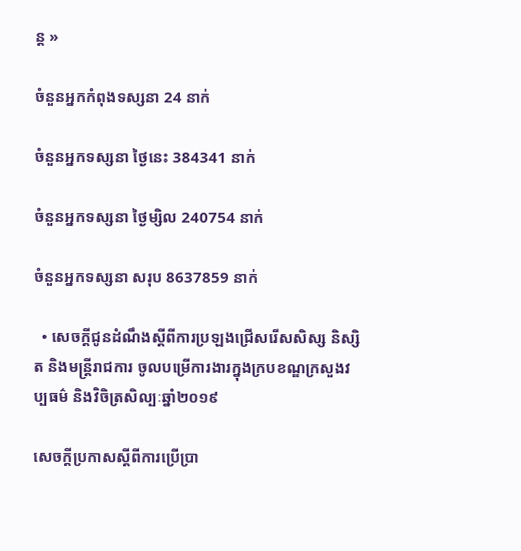ន្ត »

ចំនួនអ្នកកំពុងទស្សនា 24 នាក់

ចំនួនអ្នកទស្សនា ថ្ងៃនេះ 384341 នាក់

ចំនួនអ្នកទស្សនា ថ្ងៃម្សិល 240754 នាក់

ចំនួនអ្នកទស្សនា សរុប 8637859 នាក់

  • សេចក្តីជូនដំណឹងស្តីពីការប្រឡងជ្រើសរើសសិស្ស និស្សិត និងមន្ត្រីរាជការ ចូលបម្រើការងារក្នុងក្របខណ្ឌក្រសួងវប្បធម៌ និងវិចិត្រសិល្បៈឆ្នាំ២០១៩

សេចក្តីប្រកាសស្តីពីការប្រើប្រា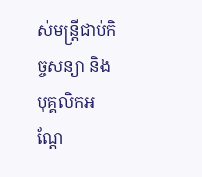ស់មន្រ្តីជាប់កិច្ចសន្យា និងបុគ្គលិកអណ្តែ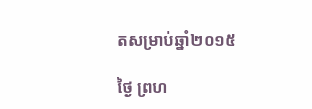តសម្រាប់ឆ្នាំ២០១៥

ថ្ងៃ ព្រហ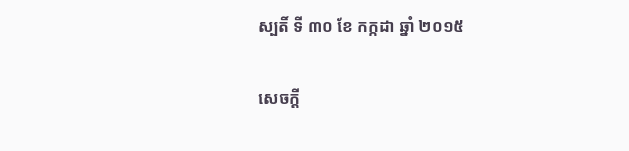ស្បតិ៍ ទី ៣០ ខែ កក្កដា ឆ្នាំ ២០១៥

សេចក្តី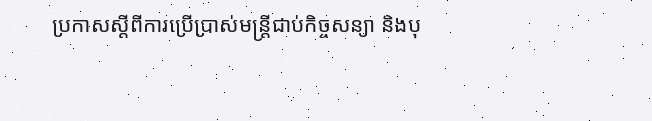ប្រកាសស្តីពីការប្រើប្រាស់មន្រ្តីជាប់កិច្ចសន្យា និងបុ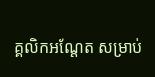គ្គលិកអណ្តែត សម្រាប់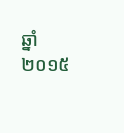ឆ្នាំ២០១៥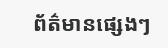ព័ត៌មានផ្សេងៗ